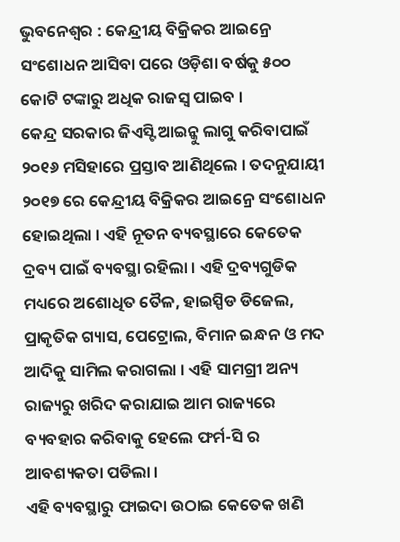ଭୁବନେଶ୍ୱର : କେନ୍ଦ୍ରୀୟ ବିକ୍ରିକର ଆଇନ୍ରେ ସଂଶୋଧନ ଆସିବା ପରେ ଓଡ଼ିଶା ବର୍ଷକୁ ୫୦୦ କୋଟି ଟଙ୍କାରୁ ଅଧିକ ରାଜସ୍ୱ ପାଇବ ।
କେନ୍ଦ୍ର ସରକାର ଜିଏସ୍ଟି ଆଇନ୍କୁ ଲାଗୁ କରିବାପାଇଁ ୨୦୧୬ ମସିହାରେ ପ୍ରସ୍ତାବ ଆଣିଥିଲେ । ତଦନୁଯାୟୀ ୨୦୧୭ ରେ କେନ୍ଦ୍ରୀୟ ବିକ୍ରିକର ଆଇନ୍ରେ ସଂଶୋଧନ ହୋଇଥିଲା । ଏହି ନୂତନ ବ୍ୟବସ୍ଥାରେ କେତେକ ଦ୍ରବ୍ୟ ପାଇଁ ବ୍ୟବସ୍ଥା ରହିଲା । ଏହି ଦ୍ରବ୍ୟଗୁଡିକ ମଧ୍ୟରେ ଅଶୋଧିତ ତୈଳ, ହାଇସ୍ପିଡ ଡିଜେଲ, ପ୍ରାକୃତିକ ଗ୍ୟାସ, ପେଟ୍ରୋଲ, ବିମାନ ଇନ୍ଧନ ଓ ମଦ ଆଦିକୁ ସାମିଲ କରାଗଲା । ଏହି ସାମଗ୍ରୀ ଅନ୍ୟ ରାଜ୍ୟରୁ ଖରିଦ କରାଯାଇ ଆମ ରାଜ୍ୟରେ ବ୍ୟବହାର କରିବାକୁ ହେଲେ ଫର୍ମ-ସି ର ଆବଶ୍ୟକତା ପଡିଲା ।
ଏହି ବ୍ୟବସ୍ଥାରୁ ଫାଇଦା ଉଠାଇ କେତେକ ଖଣି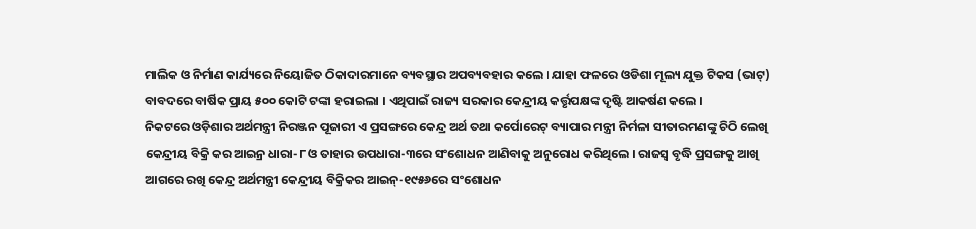ମାଲିକ ଓ ନିର୍ମାଣ କାର୍ଯ୍ୟରେ ନିୟୋଜିତ ଠିକାଦାରମାନେ ବ୍ୟବସ୍ଥାର ଅପବ୍ୟବହାର କଲେ । ଯାହା ଫଳରେ ଓଡିଶା ମୂଲ୍ୟ ଯୁକ୍ତ ଟିକସ (ଭାଟ୍) ବାବଦରେ ବାର୍ଷିକ ପ୍ରାୟ ୫୦୦ କୋଟି ଟଙ୍କା ହରାଇଲା । ଏଥିପାଇଁ ରାଜ୍ୟ ସରକାର କେନ୍ଦ୍ରୀୟ କର୍ତ୍ତୃପକ୍ଷଙ୍କ ଦୃଷ୍ଟି ଆକର୍ଷଣ କଲେ ।
ନିକଟରେ ଓଡ଼ିଶାର ଅର୍ଥମନ୍ତ୍ରୀ ନିରଞ୍ଜନ ପୂଜାରୀ ଏ ପ୍ରସଙ୍ଗରେ କେନ୍ଦ୍ର ଅର୍ଥ ତଥା କର୍ପୋରେଟ୍ ବ୍ୟାପାର ମନ୍ତ୍ରୀ ନିର୍ମଳା ସୀତାରମଣଙ୍କୁ ଚିଠି ଲେଖି କେନ୍ଦ୍ରୀୟ ବିକ୍ରି କର ଆଇନ୍ର ଧାରା-୮ ଓ ତାହାର ଉପଧାରା-୩ରେ ସଂଶୋଧନ ଆଣିବାକୁ ଅନୁରୋଧ କରିଥିଲେ । ରାଜସ୍ୱ ବୃଦ୍ଧି ପ୍ରସଙ୍ଗକୁ ଆଖି ଆଗରେ ରଖି କେନ୍ଦ୍ର ଅର୍ଥମନ୍ତ୍ରୀ କେନ୍ଦ୍ରୀୟ ବିକ୍ରିକର ଆଇନ୍-୧୯୫୬ରେ ସଂଶୋଧନ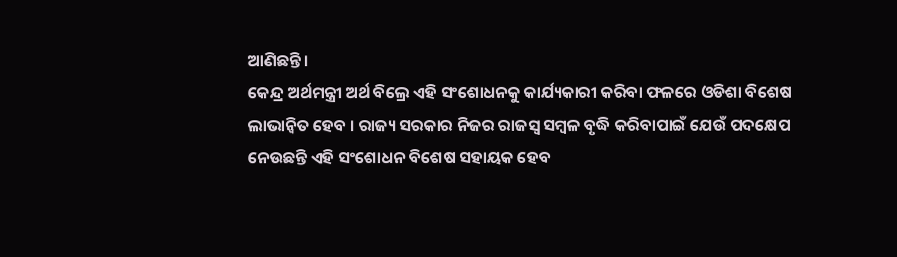ଆଣିଛନ୍ତି ।
କେନ୍ଦ୍ର ଅର୍ଥମନ୍ତ୍ରୀ ଅର୍ଥ ବିଲ୍ରେ ଏହି ସଂଶୋଧନକୁ କାର୍ଯ୍ୟକାରୀ କରିବା ଫଳରେ ଓଡିଶା ବିଶେଷ ଲାଭାନ୍ୱିତ ହେବ । ରାଜ୍ୟ ସରକାର ନିଜର ରାଜସ୍ୱ ସମ୍ବଳ ବୃଦ୍ଧି କରିବାପାଇଁ ଯେଉଁ ପଦକ୍ଷେପ ନେଉଛନ୍ତି ଏହି ସଂଶୋଧନ ବିଶେଷ ସହାୟକ ହେବ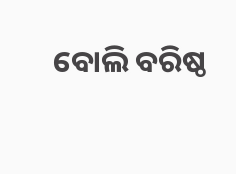ବୋଲି ବରିଷ୍ଠ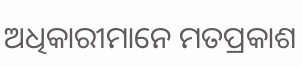ଅଧିକାରୀମାନେ ମତପ୍ରକାଶ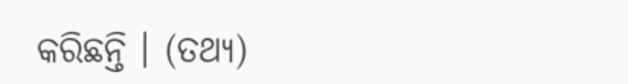କରିଛନ୍ତି । (ତଥ୍ୟ)